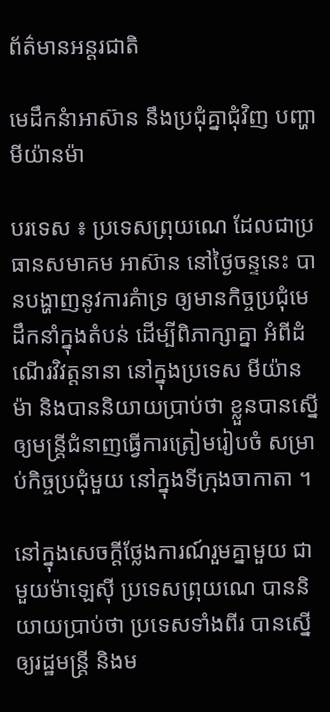ព័ត៌មានអន្តរជាតិ

មេដឹកនំាអាស៊ាន នឹងប្រជុំគ្នាជុំវិញ បញ្ហាមីយ៉ានម៉ា

បរទេស ៖ ប្រទេសព្រុយណេ ដែលជាប្រធានសមាគម អាស៊ាន នៅថ្ងៃចន្ទនេះ បានបង្ហាញនូវការគំាទ្រ ឲ្យមានកិច្ចប្រជុំមេដឹកនាំក្នុងតំបន់ ដើម្បីពិភាក្សាគ្នា អំពីដំណើរវិវត្តនានា នៅក្នុងប្រទេស មីយ៉ានម៉ា និងបាននិយាយប្រាប់ថា ខ្លួនបានស្នើឲ្យមន្ត្រីជំនាញធ្វើការត្រៀមរៀបចំ សម្រាប់កិច្ចប្រជុំមួយ នៅក្នុងទីក្រុងចាកាតា ។

នៅក្នុងសេចក្តីថ្លែងការណ៍រួមគ្នាមួយ ជាមួយម៉ាឡេស៊ី ប្រទេសព្រុយណេ បាននិយាយប្រាប់ថា ប្រទេសទាំងពីរ បានស្នើឲ្យរដ្ឋមន្ត្រី និងម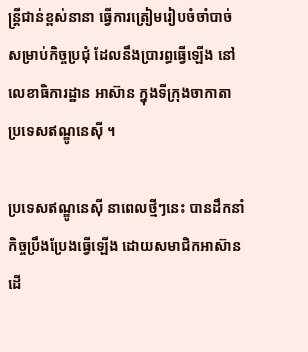ន្ត្រីជាន់ខ្ពស់នានា ធ្វើការត្រៀមរៀបចំចាំបាច់ សម្រាប់កិច្ចប្រជុំ ដែលនឹងប្រារព្ធធ្វើឡើង នៅលេខាធិការដ្ឋាន អាស៊ាន ក្នុងទីក្រុងចាកាតា ប្រទេសឥណ្ឌូនេស៊ី ។

ប្រទេសឥណ្ឌូនេស៊ី នាពេលថ្មីៗនេះ បានដឹកនាំកិច្ចប្រឹងប្រែងធ្វើឡើង ដោយសមាជិកអាស៊ាន ដើ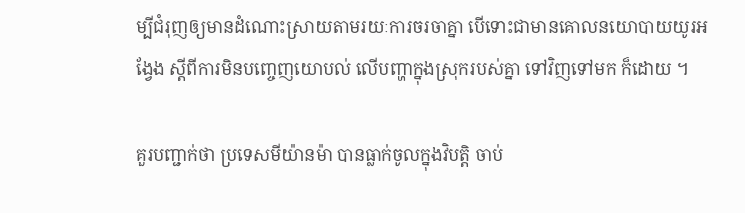ម្បីជំរុញឲ្យមានដំណោះស្រាយតាមរយៈការចរចាគ្នា បើទោះជាមានគោលនយោបាយយូរអង្វែង ស្តីពីការមិនបញ្ចេញយោបល់ លើបញ្ហាក្នុងស្រុករបស់គ្នា ទៅវិញទៅមក ក៏ដោយ ។

គួរបញ្ជាក់ថា ប្រទេសមីយ៉ានម៉ា បានធ្លាក់ចូលក្នុងវិបត្តិ ចាប់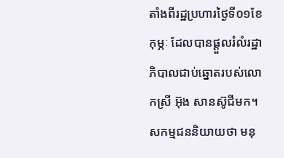តាំងពីរដ្ឋប្រហារថ្ងៃទី០១ខែកុម្ភៈ ដែលបានផ្តួលរំលំរដ្ឋាភិបាលជាប់ឆ្នោតរបស់លោកស្រី អ៊ុង សានស៊ូជីមក។ សកម្មជននិយាយថា មនុ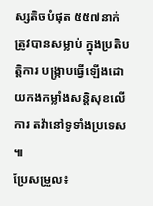ស្សតិចបំផុត ៥៥៧នាក់ ត្រូវបានសម្លាប់ ក្នុងប្រតិបត្តិការ បង្រ្កាបធ្វើឡើងដោយកងកម្លាំងសន្តិសុខលើការ តវ៉ានៅទូទាំងប្រទេស ៕
ប្រែសម្រួល៖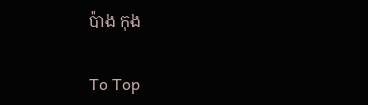ប៉ាង កុង

To Top